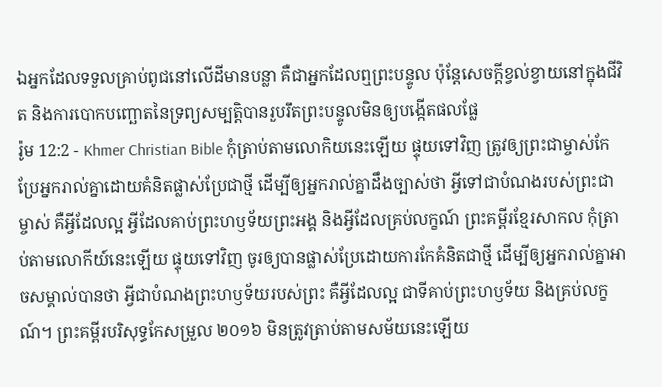ឯអ្នកដែលទទួលគ្រាប់ពូជនៅលើដីមានបន្លា គឺជាអ្នកដែលឮព្រះបន្ទូល ប៉ុន្ដែសេចក្ដីខ្វល់ខ្វាយនៅក្នុងជីវិត និងការបោកបញ្ឆោតនៃទ្រព្យសម្បត្ដិបានរួបរឹតព្រះបន្ទូលមិនឲ្យបង្កើតផលផ្លែ
រ៉ូម 12:2 - Khmer Christian Bible កុំត្រាប់តាមលោកិយនេះឡើយ ផ្ទុយទៅវិញ ត្រូវឲ្យព្រះជាម្ចាស់កែប្រែអ្នករាល់គ្នាដោយគំនិតផ្លាស់ប្រែជាថ្មី ដើម្បីឲ្យអ្នករាល់គ្នាដឹងច្បាស់ថា អ្វីទៅជាបំណងរបស់ព្រះជាម្ចាស់ គឺអ្វីដែលល្អ អ្វីដែលគាប់ព្រះហឫទ័យព្រះអង្គ និងអ្វីដែលគ្រប់លក្ខណ៍ ព្រះគម្ពីរខ្មែរសាកល កុំត្រាប់តាមលោកីយ៍នេះឡើយ ផ្ទុយទៅវិញ ចូរឲ្យបានផ្លាស់ប្រែដោយការកែគំនិតជាថ្មី ដើម្បីឲ្យអ្នករាល់គ្នាអាចសម្គាល់បានថា អ្វីជាបំណងព្រះហឫទ័យរបស់ព្រះ គឺអ្វីដែលល្អ ជាទីគាប់ព្រះហឫទ័យ និងគ្រប់លក្ខណ៍។ ព្រះគម្ពីរបរិសុទ្ធកែសម្រួល ២០១៦ មិនត្រូវត្រាប់តាមសម័យនេះឡើយ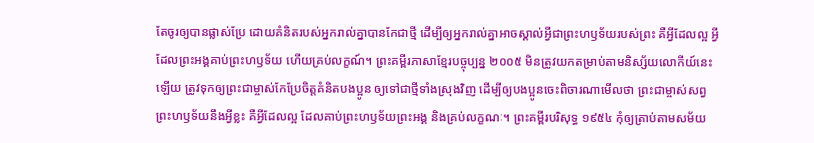តែចូរឲ្យបានផ្លាស់ប្រែ ដោយគំនិតរបស់អ្នករាល់គ្នាបានកែជាថ្មី ដើម្បីឲ្យអ្នករាល់គ្នាអាចស្គាល់អ្វីជាព្រះហឫទ័យរបស់ព្រះ គឺអ្វីដែលល្អ អ្វីដែលព្រះអង្គគាប់ព្រះហឫទ័យ ហើយគ្រប់លក្ខណ៍។ ព្រះគម្ពីរភាសាខ្មែរបច្ចុប្បន្ន ២០០៥ មិនត្រូវយកតម្រាប់តាមនិស្ស័យលោកីយ៍នេះឡើយ ត្រូវទុកឲ្យព្រះជាម្ចាស់កែប្រែចិត្តគំនិតបងប្អូន ឲ្យទៅជាថ្មីទាំងស្រុងវិញ ដើម្បីឲ្យបងប្អូនចេះពិចារណាមើលថា ព្រះជាម្ចាស់សព្វព្រះហឫទ័យនឹងអ្វីខ្លះ គឺអ្វីដែលល្អ ដែលគាប់ព្រះហឫទ័យព្រះអង្គ និងគ្រប់លក្ខណៈ។ ព្រះគម្ពីរបរិសុទ្ធ ១៩៥៤ កុំឲ្យត្រាប់តាមសម័យ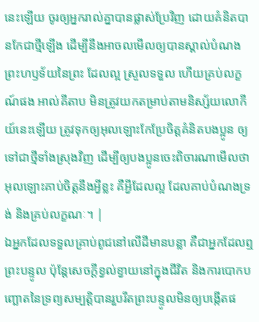នេះឡើយ ចូរឲ្យអ្នករាល់គ្នាបានផ្លាស់ប្រែវិញ ដោយគំនិតបានកែជាថ្មីឡើង ដើម្បីនឹងអាចលមើលឲ្យបានស្គាល់បំណងព្រះហឫទ័យនៃព្រះ ដែលល្អ ស្រួលទទួល ហើយគ្រប់លក្ខណ៍ផង អាល់គីតាប មិនត្រូវយកតម្រាប់តាមនិស្ស័យលោកីយ៍នេះឡើយ ត្រូវទុកឲ្យអុលឡោះកែប្រែចិត្ដគំនិតបងប្អូន ឲ្យទៅជាថ្មីទាំងស្រុងវិញ ដើម្បីឲ្យបងប្អូនចេះពិចារណាមើលថា អុលឡោះគាប់ចិត្តនឹងអ្វីខ្លះ គឺអ្វីដែលល្អ ដែលគាប់បំណងទ្រង់ និងគ្រប់លក្ខណៈ។ |
ឯអ្នកដែលទទួលគ្រាប់ពូជនៅលើដីមានបន្លា គឺជាអ្នកដែលឮព្រះបន្ទូល ប៉ុន្ដែសេចក្ដីខ្វល់ខ្វាយនៅក្នុងជីវិត និងការបោកបញ្ឆោតនៃទ្រព្យសម្បត្ដិបានរួបរឹតព្រះបន្ទូលមិនឲ្យបង្កើតផ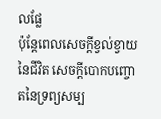លផ្លែ
ប៉ុន្ដែពេលសេចក្ដីខ្វល់ខ្វាយនៃជីវិត សេចក្ដីបោកបញ្ចោតនៃទ្រព្យសម្ប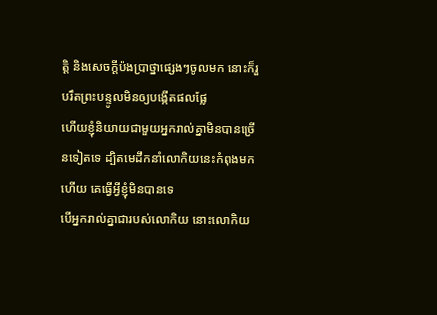ត្ដិ និងសេចក្ដីប៉ងប្រាថ្នាផ្សេងៗចូលមក នោះក៏រួបរឹតព្រះបន្ទូលមិនឲ្យបង្កើតផលផ្លែ
ហើយខ្ញុំនិយាយជាមួយអ្នករាល់គ្នាមិនបានច្រើនទៀតទេ ដ្បិតមេដឹកនាំលោកិយនេះកំពុងមកហើយ គេធ្វើអ្វីខ្ញុំមិនបានទេ
បើអ្នករាល់គ្នាជារបស់លោកិយ នោះលោកិយ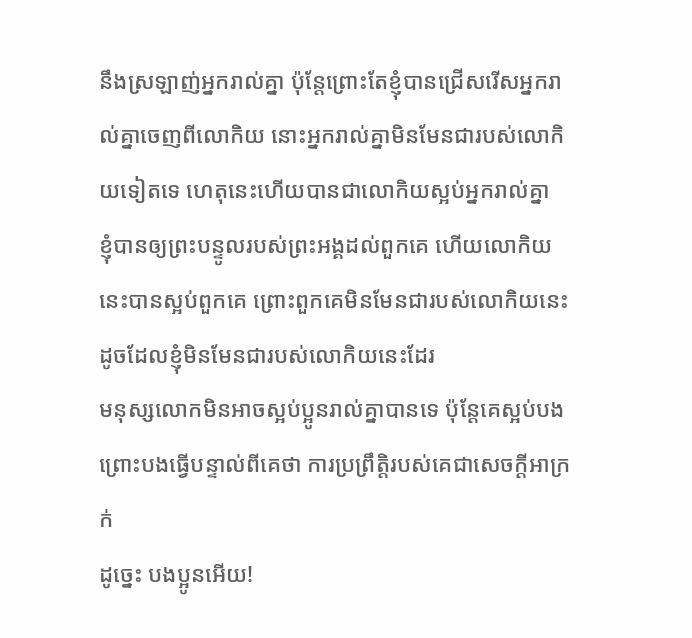នឹងស្រឡាញ់អ្នករាល់គ្នា ប៉ុន្ដែព្រោះតែខ្ញុំបានជ្រើសរើសអ្នករាល់គ្នាចេញពីលោកិយ នោះអ្នករាល់គ្នាមិនមែនជារបស់លោកិយទៀតទេ ហេតុនេះហើយបានជាលោកិយស្អប់អ្នករាល់គ្នា
ខ្ញុំបានឲ្យព្រះបន្ទូលរបស់ព្រះអង្គដល់ពួកគេ ហើយលោកិយនេះបានស្អប់ពួកគេ ព្រោះពួកគេមិនមែនជារបស់លោកិយនេះ ដូចដែលខ្ញុំមិនមែនជារបស់លោកិយនេះដែរ
មនុស្សលោកមិនអាចស្អប់ប្អូនរាល់គ្នាបានទេ ប៉ុន្ដែគេស្អប់បង ព្រោះបងធ្វើបន្ទាល់ពីគេថា ការប្រព្រឹត្ដិរបស់គេជាសេចក្ដីអាក្រក់
ដូច្នេះ បងប្អូនអើយ!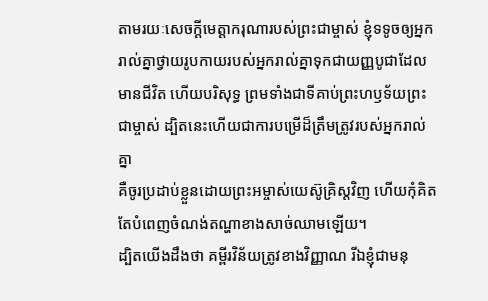តាមរយៈសេចក្ដីមេត្ដាករុណារបស់ព្រះជាម្ចាស់ ខ្ញុំទទូចឲ្យអ្នករាល់គ្នាថ្វាយរូបកាយរបស់អ្នករាល់គ្នាទុកជាយញ្ញបូជាដែលមានជីវិត ហើយបរិសុទ្ធ ព្រមទាំងជាទីគាប់ព្រះហឫទ័យព្រះជាម្ចាស់ ដ្បិតនេះហើយជាការបម្រើដ៏ត្រឹមត្រូវរបស់អ្នករាល់គ្នា
គឺចូរប្រដាប់ខ្លួនដោយព្រះអម្ចាស់យេស៊ូគ្រិស្ដវិញ ហើយកុំគិតតែបំពេញចំណង់តណ្ហាខាងសាច់ឈាមឡើយ។
ដ្បិតយើងដឹងថា គម្ពីរវិន័យត្រូវខាងវិញ្ញាណ រីឯខ្ញុំជាមនុ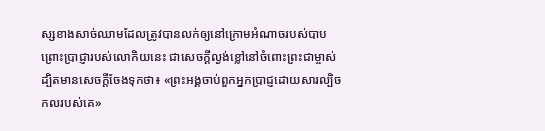ស្សខាងសាច់ឈាមដែលត្រូវបានលក់ឲ្យនៅក្រោមអំណាចរបស់បាប
ព្រោះប្រាជ្ញារបស់លោកិយនេះ ជាសេចក្ដីល្ងង់ខ្លៅនៅចំពោះព្រះជាម្ចាស់ ដ្បិតមានសេចក្ដីចែងទុកថា៖ «ព្រះអង្គចាប់ពួកអ្នកប្រាជ្ញដោយសារល្បិចកលរបស់គេ»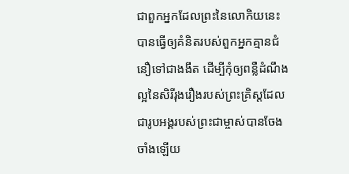ជាពួកអ្នកដែលព្រះនៃលោកិយនេះបានធ្វើឲ្យគំនិតរបស់ពួកអ្នកគ្មានជំនឿទៅជាងងឹត ដើម្បីកុំឲ្យពន្លឺដំណឹងល្អនៃសិរីរុងរឿងរបស់ព្រះគ្រិស្ដដែលជារូបអង្គរបស់ព្រះជាម្ចាស់បានចែងចាំងឡើយ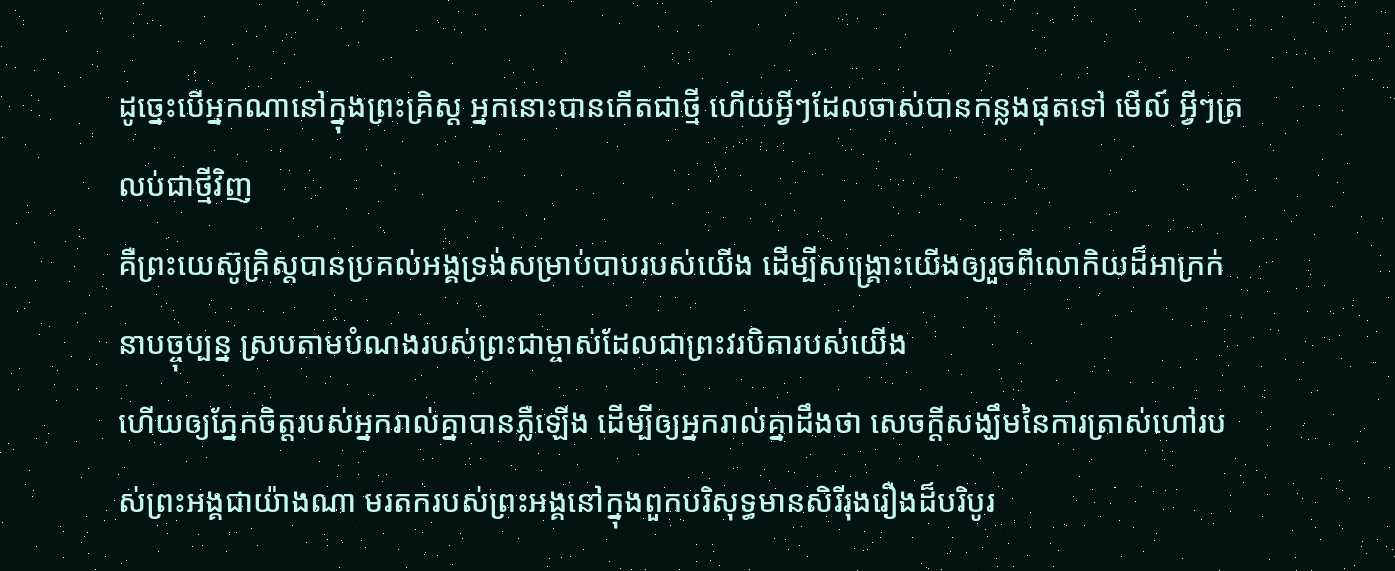ដូច្នេះបើអ្នកណានៅក្នុងព្រះគ្រិស្ដ អ្នកនោះបានកើតជាថ្មី ហើយអ្វីៗដែលចាស់បានកន្លងផុតទៅ មើល៍ អ្វីៗត្រលប់ជាថ្មីវិញ
គឺព្រះយេស៊ូគ្រិស្ដបានប្រគល់អង្គទ្រង់សម្រាប់បាបរបស់យើង ដើម្បីសង្គ្រោះយើងឲ្យរួចពីលោកិយដ៏អាក្រក់នាបច្ចុប្បន្ន ស្របតាមបំណងរបស់ព្រះជាម្ចាស់ដែលជាព្រះវរបិតារបស់យើង
ហើយឲ្យភ្នែកចិត្តរបស់អ្នករាល់គ្នាបានភ្លឺឡើង ដើម្បីឲ្យអ្នករាល់គ្នាដឹងថា សេចក្ដីសង្ឃឹមនៃការត្រាស់ហៅរបស់ព្រះអង្គជាយ៉ាងណា មរតករបស់ព្រះអង្គនៅក្នុងពួកបរិសុទ្ធមានសិរីរុងរឿងដ៏បរិបូរ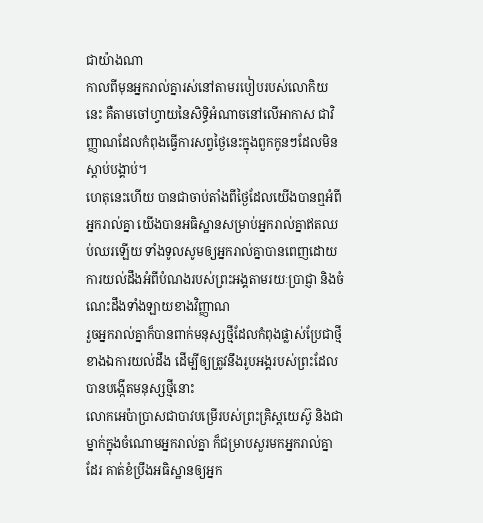ជាយ៉ាងណា
កាលពីមុនអ្នករាល់គ្នារស់នៅតាមរបៀបរបស់លោកិយនេះ គឺតាមចៅហ្វាយនៃសិទ្ធិអំណាចនៅលើអាកាស ជាវិញ្ញាណដែលកំពុងធ្វើការសព្វថ្ងៃនេះក្នុងពួកកូនៗដែលមិនស្តាប់បង្គាប់។
ហេតុនេះហើយ បានជាចាប់តាំងពីថ្ងៃដែលយើងបានឮអំពីអ្នករាល់គ្នា យើងបានអធិស្ឋានសម្រាប់អ្នករាល់គ្នាឥតឈប់ឈរឡើយ ទាំងទូលសូមឲ្យអ្នករាល់គ្នាបានពេញដោយការយល់ដឹងអំពីបំណងរបស់ព្រះអង្គតាមរយៈប្រាជ្ញា និងចំណេះដឹងទាំងឡាយខាងវិញ្ញាណ
រួចអ្នករាល់គ្នាក៏បានពាក់មនុស្សថ្មីដែលកំពុងផ្លាស់ប្រែជាថ្មីខាងឯការយល់ដឹង ដើម្បីឲ្យត្រូវនឹងរូបអង្គរបស់ព្រះដែលបានបង្កើតមនុស្សថ្មីនោះ
លោកអេប៉ាប្រាសជាបាវបម្រើរបស់ព្រះគ្រិស្ដយេស៊ូ និងជាម្នាក់ក្នុងចំណោមអ្នករាល់គ្នា ក៏ជម្រាបសួរមកអ្នករាល់គ្នាដែរ គាត់ខំប្រឹងអធិស្ឋានឲ្យអ្នក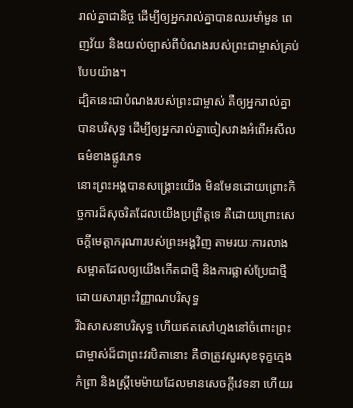រាល់គ្នាជានិច្ច ដើម្បីឲ្យអ្នករាល់គ្នាបានឈរមាំមួន ពេញវ័យ និងយល់ច្បាស់ពីបំណងរបស់ព្រះជាម្ចាស់គ្រប់បែបយ៉ាង។
ដ្បិតនេះជាបំណងរបស់ព្រះជាម្ចាស់ គឺឲ្យអ្នករាល់គ្នាបានបរិសុទ្ធ ដើម្បីឲ្យអ្នករាល់គ្នាចៀសវាងអំពើអសីលធម៌ខាងផ្លូវភេទ
នោះព្រះអង្គបានសង្គ្រោះយើង មិនមែនដោយព្រោះកិច្ចការដ៏សុចរិតដែលយើងប្រព្រឹត្តទេ គឺដោយព្រោះសេចក្ដីមេត្តាករុណារបស់ព្រះអង្គវិញ តាមរយៈការលាងសម្អាតដែលឲ្យយើងកើតជាថ្មី និងការផ្លាស់ប្រែជាថ្មីដោយសារព្រះវិញ្ញាណបរិសុទ្ធ
រីឯសាសនាបរិសុទ្ធ ហើយឥតសៅហ្មងនៅចំពោះព្រះជាម្ចាស់ដ៏ជាព្រះវរបិតានោះ គឺថាត្រូវសួរសុខទុក្ខក្មេងកំព្រា និងស្ដ្រីមេម៉ាយដែលមានសេចក្ដីវេទនា ហើយរ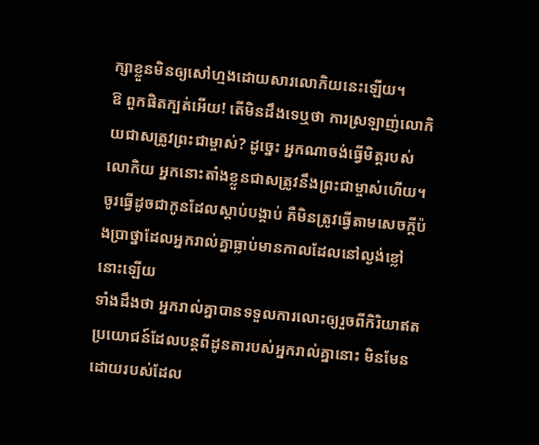ក្សាខ្លួនមិនឲ្យសៅហ្មងដោយសារលោកិយនេះឡើយ។
ឱ ពួកផិតក្បត់អើយ! តើមិនដឹងទេឬថា ការស្រឡាញ់លោកិយជាសត្រូវព្រះជាម្ចាស់? ដូច្នេះ អ្នកណាចង់ធ្វើមិត្តរបស់លោកិយ អ្នកនោះតាំងខ្លួនជាសត្រូវនឹងព្រះជាម្ចាស់ហើយ។
ចូរធ្វើដូចជាកូនដែលស្ដាប់បង្គាប់ គឺមិនត្រូវធ្វើតាមសេចក្ដីប៉ងប្រាថ្នាដែលអ្នករាល់គ្នាធ្លាប់មានកាលដែលនៅល្ងង់ខ្លៅនោះឡើយ
ទាំងដឹងថា អ្នករាល់គ្នាបានទទួលការលោះឲ្យរួចពីកិរិយាឥតប្រយោជន៍ដែលបន្ដពីដូនតារបស់អ្នករាល់គ្នានោះ មិនមែនដោយរបស់ដែល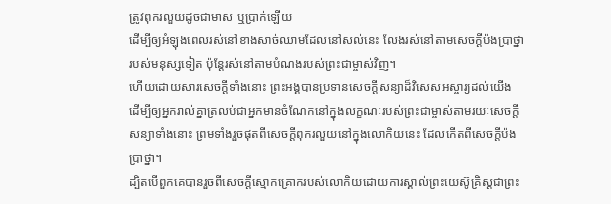ត្រូវពុករលួយដូចជាមាស ឬប្រាក់ឡើយ
ដើម្បីឲ្យអំឡុងពេលរស់នៅខាងសាច់ឈាមដែលនៅសល់នេះ លែងរស់នៅតាមសេចក្ដីប៉ងប្រាថ្នារបស់មនុស្សទៀត ប៉ុន្ដែរស់នៅតាមបំណងរបស់ព្រះជាម្ចាស់វិញ។
ហើយដោយសារសេចក្ដីទាំងនោះ ព្រះអង្គបានប្រទានសេចក្ដីសន្យាដ៏វិសេសអស្ចារ្យដល់យើង ដើម្បីឲ្យអ្នករាល់គ្នាត្រលប់ជាអ្នកមានចំណែកនៅក្នុងលក្ខណៈរបស់ព្រះជាម្ចាស់តាមរយៈសេចក្ដីសន្យាទាំងនោះ ព្រមទាំងរួចផុតពីសេចក្ដីពុករលួយនៅក្នុងលោកិយនេះ ដែលកើតពីសេចក្ដីប៉ងប្រាថ្នា។
ដ្បិតបើពួកគេបានរួចពីសេចក្ដីស្មោកគ្រោករបស់លោកិយដោយការស្គាល់ព្រះយេស៊ូគ្រិស្ដជាព្រះ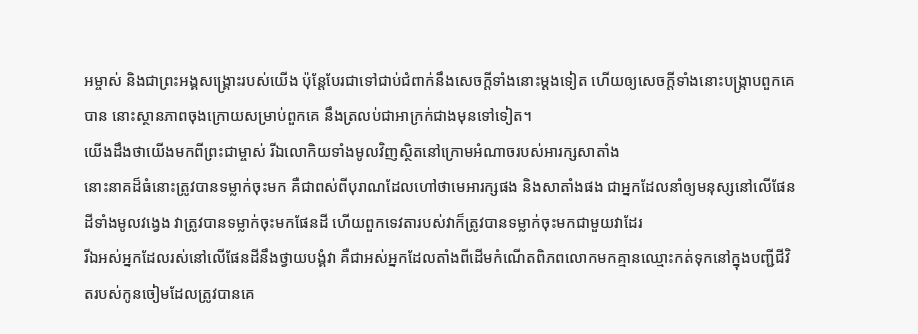អម្ចាស់ និងជាព្រះអង្គសង្គ្រោះរបស់យើង ប៉ុន្ដែបែរជាទៅជាប់ជំពាក់នឹងសេចក្ដីទាំងនោះម្ដងទៀត ហើយឲ្យសេចក្ដីទាំងនោះបង្ក្រាបពួកគេបាន នោះស្ថានភាពចុងក្រោយសម្រាប់ពួកគេ នឹងត្រលប់ជាអាក្រក់ជាងមុនទៅទៀត។
យើងដឹងថាយើងមកពីព្រះជាម្ចាស់ រីឯលោកិយទាំងមូលវិញស្ថិតនៅក្រោមអំណាចរបស់អារក្សសាតាំង
នោះនាគដ៏ធំនោះត្រូវបានទម្លាក់ចុះមក គឺជាពស់ពីបុរាណដែលហៅថាមេអារក្សផង និងសាតាំងផង ជាអ្នកដែលនាំឲ្យមនុស្សនៅលើផែនដីទាំងមូលវង្វេង វាត្រូវបានទម្លាក់ចុះមកផែនដី ហើយពួកទេវតារបស់វាក៏ត្រូវបានទម្លាក់ចុះមកជាមួយវាដែរ
រីឯអស់អ្នកដែលរស់នៅលើផែនដីនឹងថ្វាយបង្គំវា គឺជាអស់អ្នកដែលតាំងពីដើមកំណើតពិភពលោកមកគ្មានឈ្មោះកត់ទុកនៅក្នុងបញ្ជីជីវិតរបស់កូនចៀមដែលត្រូវបានគេ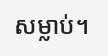សម្លាប់។